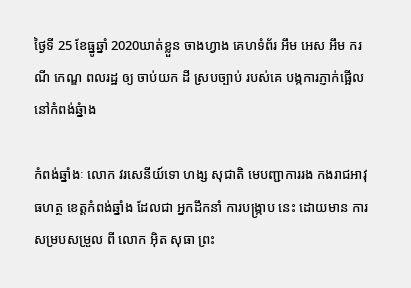ថ្ងៃទី 25 ខែធ្នូឆ្នាំ 2020ឃាត់ខ្លួន ចាងហ្វាង គេហទំព័រ អឹម អេស អឹម ករណី កេណ្ឌ ពលរដ្ឋ ឲ្យ ចាប់យក ដី ស្របច្បាប់ របស់គេ បង្កការភ្ញាក់ផ្អើល នៅកំពង់ឆ្នំាង

កំពង់ឆ្នាំងៈ លោក វរសេនីយ៍ទោ ហង្ស សុជាតិ មេបញ្ជាការរង កងរាជអាវុធហត្ថ ខេត្តកំពង់ឆ្នាំង ដែលជា អ្នកដឹកនាំ ការបង្ក្រាប នេះ ដោយមាន ការសម្របសម្រួល ពី លោក អ៊ិត សុធា ព្រះ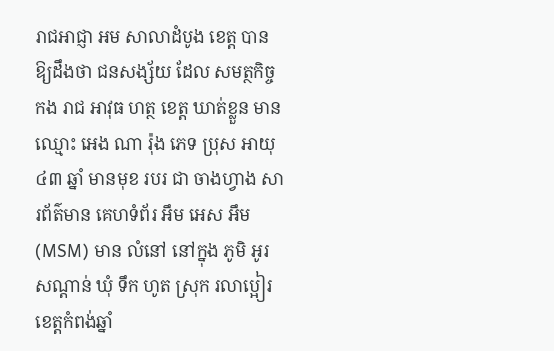រាជអាជ្ញា អម សាលាដំបូង ខេត្ត បានឱ្យដឹងថា ជនសង្ស័យ ដែល សមត្ថកិច្ច កង រាជ អាវុធ ហត្ថ ខេត្ត ឃាត់ខ្លួន មានឈ្មោះ អេង ណា រ៉ុង ភេទ ប្រុស អាយុ ៤៣ ឆ្នាំ មានមុខ របរ ជា ចាងហ្វាង សារព័ត៌មាន គេហទំព័រ អឹម អេស អឹម (MSM) មាន លំនៅ នៅក្នុង ភូមិ អូរសណ្តាន់ ឃុំ ទឹក ហូត ស្រុក រលាប្អៀរ ខេត្តកំពង់ឆ្នាំ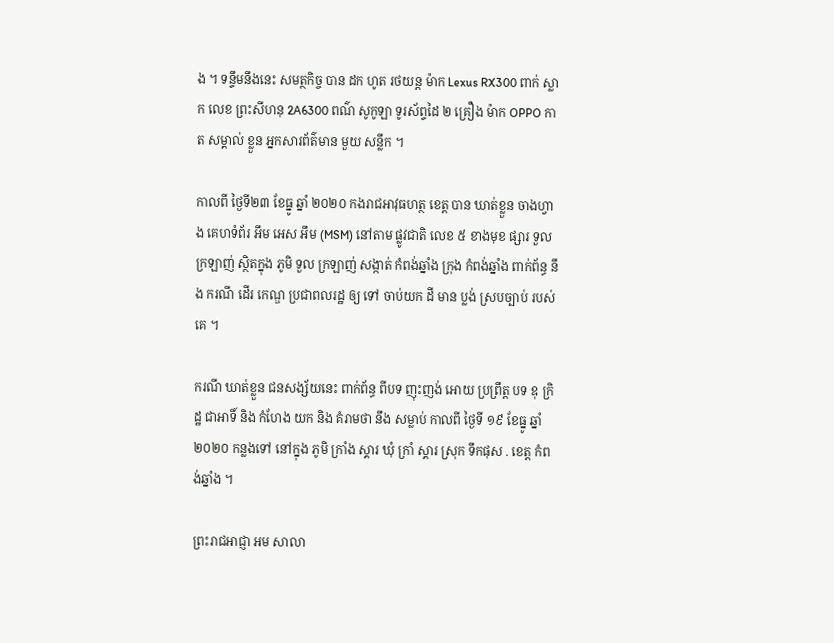ង ។ ទន្ទឹមនឹងនេះ សមត្ថកិច្ច បាន ដក ហូត រថយន្ត ម៉ាក Lexus RX300 ពាក់ ស្លាក លេខ ព្រះសីហនុ 2A6300 ពណ៌ សូកូឡា ទូរស័ព្ទដៃ ២ គ្រឿង ម៉ាក OPPO កាត សម្គាល់ ខ្លួន អ្នកសារព័ត៌មាន មួយ សន្លឹក ។

កាលពី ថ្ងៃទី២៣ ខែធ្នូ ឆ្នាំ ២០២០ កងរាជអាវុធហត្ថ ខេត្ត បាន ឃាត់ខ្លួន ចាងហ្វាង គេហទំព័រ អឹម អេស អឹម (MSM) នៅតាម ផ្លូវជាតិ លេខ ៥ ខាងមុខ ផ្សារ ទួល ក្រឡាញ់ ស្ថិតក្នុង ភូមិ ទួល ក្រឡាញ់ សង្កាត់ កំពង់ឆ្នាំង ក្រុង កំពង់ឆ្នាំង ពាក់ព័ន្ធ នឹង ករណី ដើរ កេណ្ឌ ប្រជាពលរដ្ឋ ឲ្យ ទៅ ចាប់យក ដី មាន ប្លង់ ស្របច្បាប់ របស់គេ ។

ករណី ឃាត់ខ្លួន ជនសង្ស័យនេះ ពាក់ព័ន្ធ ពីបទ ញុះញង់ អោយ ប្រព្រឹត្ត បទ ឧុ ក្រិ ដ្ឋ ជាអាទិ៍ និង កំហែង យក និង គំរាមថា នឹង សម្លាប់ កាលពី ថ្ងៃទី ១៩ ខែធ្នូ ឆ្នាំ ២០២០ កន្លងទៅ នៅក្នុង ភូមិ ក្រាំង ស្គារ ឃុំ ក្រាំ ស្គារ ស្រុក ទឹកផុស . ខេត្ត កំពង់ឆ្នាំង ។

ព្រះរាជអាជ្ញា អម សាលា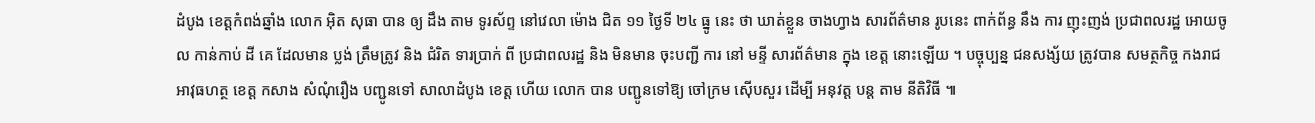ដំបូង ខេត្តកំពង់ឆ្នាំង លោក អ៊ិត សុធា បាន ឲ្យ ដឹង តាម ទូរស័ព្ទ នៅវេលា ម៉ោង ជិត ១១ ថ្ងៃទី ២៤ ធ្នូ នេះ ថា ឃាត់ខ្លួន ចាងហ្វាង សារព័ត៌មាន រូបនេះ ពាក់ព័ន្ធ នឹង ការ ញុះញង់ ប្រជាពលរដ្ឋ អោយចូល កាន់កាប់ ដី គេ ដែលមាន ប្លង់ ត្រឹមត្រូវ និង ជំរិត ទារប្រាក់ ពី ប្រជាពលរដ្ឋ និង មិនមាន ចុះបញ្ជី ការ នៅ មន្ទី សារព័ត៌មាន ក្នុង ខេត្ត នោះឡើយ ។ បច្ចុប្បន្ន ជនសង្ស័យ ត្រូវបាន សមត្ថកិច្ច កងរាជអាវុធហត្ថ ខេត្ត កសាង សំណុំរឿង បញ្ជូនទៅ សាលាដំបូង ខេត្ត ហើយ លោក បាន បញ្ជូនទៅឱ្យ ចៅក្រម ស៊ើបសួរ ដើម្បី អនុវត្ត បន្ត តាម នីតិវិធី ៕